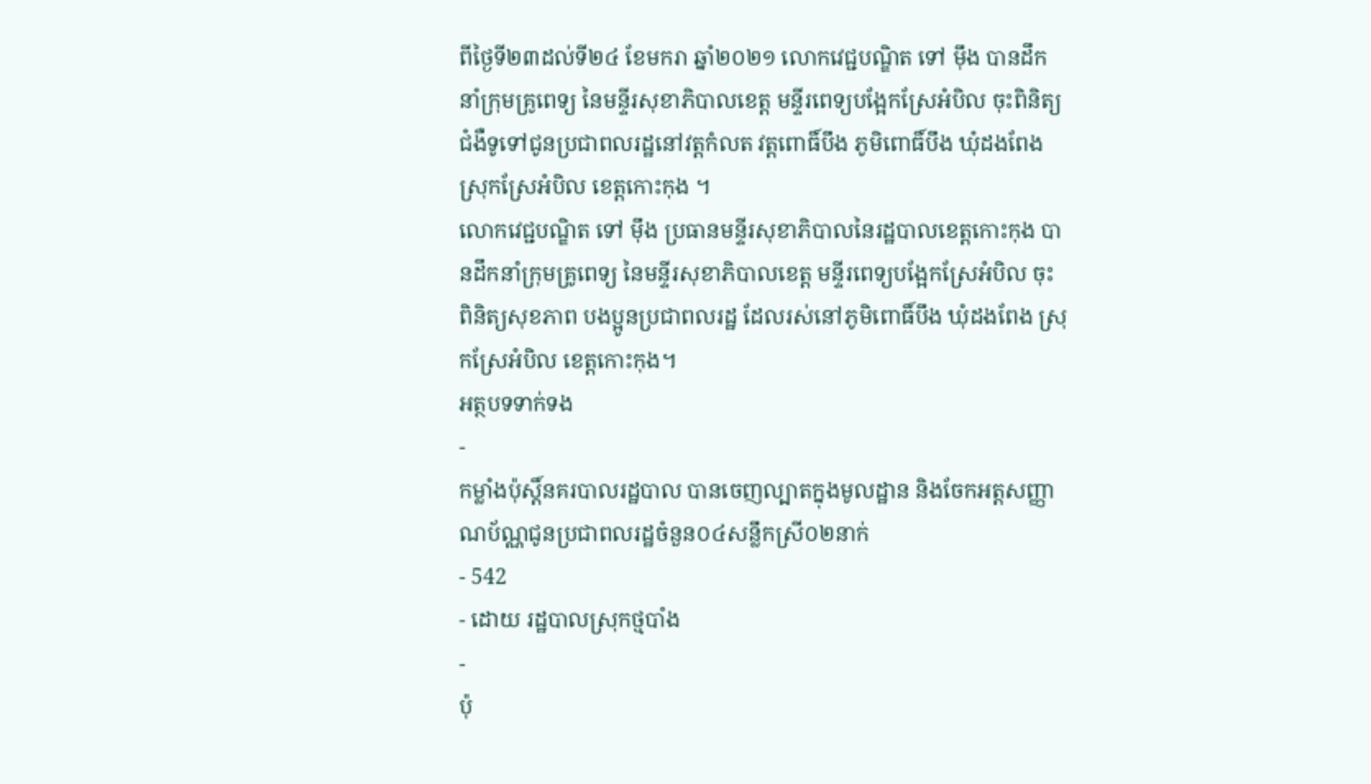ពីថ្ងៃទី២៣ដល់ទី២៤ ខែមករា ឆ្នាំ២០២១ លោកវេជ្ជបណ្ឌិត ទៅ ម៉ឹង បានដឹកនាំក្រុមគ្រូពេទ្យ នៃមន្ទីរសុខាភិបាលខេត្ត មន្ទីរពេទ្យបង្អែកស្រែអំបិល ចុះពិនិត្យជំងឺទូទៅជូនប្រជាពលរដ្ឋនៅវត្តកំលត វត្តពោធិ៍បឹង ភូមិពោធិ៍បឹង ឃុំដងពែង ស្រុកស្រែអំបិល ខេត្តកោះកុង ។
លោកវេជ្ជបណ្ឌិត ទៅ ម៉ឹង ប្រធានមន្ទីរសុខាភិបាលនៃរដ្ឋបាលខេត្តកោះកុង បានដឹកនាំក្រុមគ្រូពេទ្យ នៃមន្ទីរសុខាភិបាលខេត្ត មន្ទីរពេទ្យបង្អែកស្រែអំបិល ចុះពិនិត្យសុខភាព បងប្អូនប្រជាពលរដ្ឋ ដែលរស់នៅភូមិពោធិ៍បឹង ឃុំដងពែង ស្រុកស្រែអំបិល ខេត្តកោះកុង។
អត្ថបទទាក់ទង
-
កម្លាំងប៉ុស្តិ៍នគរបាលរដ្ឋបាល បានចេញល្បាតក្នុងមូលដ្ឋាន និងចែកអត្តសញ្ញាណប័ណ្ណជូនប្រជាពលរដ្ឋចំនួន០៤សន្លឹកស្រី០២នាក់
- 542
- ដោយ រដ្ឋបាលស្រុកថ្មបាំង
-
ប៉ុ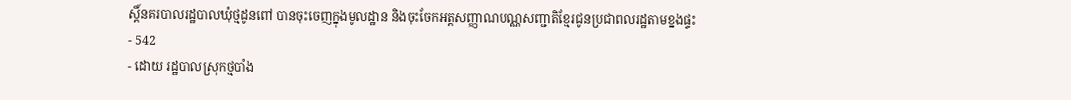ស្តិ៍នគរបាលរដ្ឋបាលឃុំថ្មដូនពៅ បានចុះចេញក្នុងមូលដ្ឋាន និងចុះចែកអត្តសញ្ញាណបណ្ណសញ្ជាតិខ្មែរជូនប្រជាពលរដ្ឋតាមខ្នងផ្ទះ
- 542
- ដោយ រដ្ឋបាលស្រុកថ្មបាំង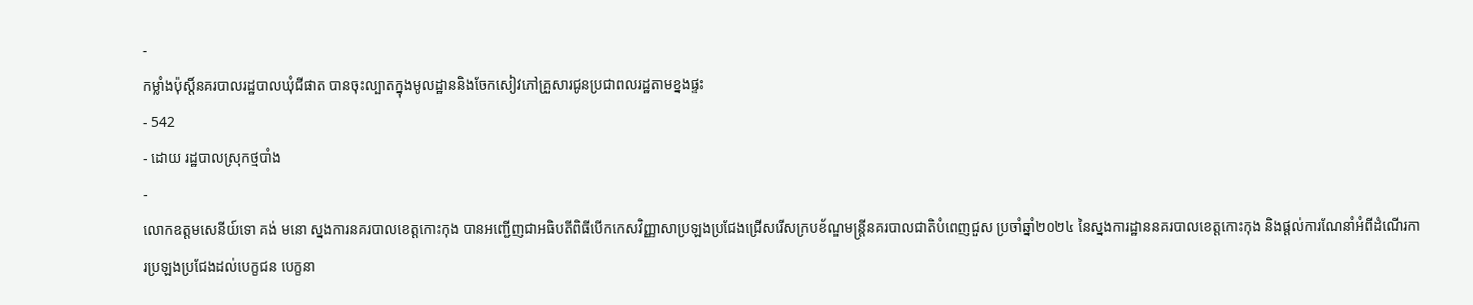-
កម្លាំងប៉ុស្តិ៍នគរបាលរដ្ឋបាលឃុំជីផាត បានចុះល្បាតក្នុងមូលដ្ឋាននិងចែកសៀវភៅគ្រួសារជូនប្រជាពលរដ្ឋតាមខ្នងផ្ទះ
- 542
- ដោយ រដ្ឋបាលស្រុកថ្មបាំង
-
លោកឧត្តមសេនីយ៍ទោ គង់ មនោ ស្នងការនគរបាលខេត្តកោះកុង បានអញ្ជើញជាអធិបតីពិធីបើកកេសវិញ្ញាសាប្រឡងប្រជែងជ្រើសរើសក្របខ័ណ្ឌមន្ត្រីនគរបាលជាតិបំពេញជួស ប្រចាំឆ្នាំ២០២៤ នៃស្នងការដ្ឋាននគរបាលខេត្តកោះកុង និងផ្តល់ការណែនាំអំពីដំណើរការប្រឡងប្រជែងដល់បេក្ខជន បេក្ខនា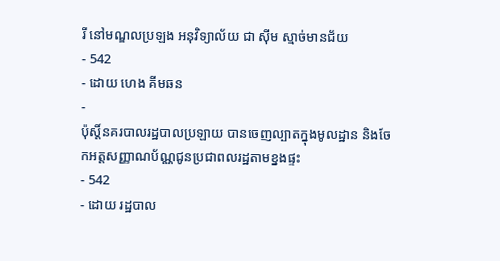រី នៅមណ្ឌលប្រឡង អនុវិទ្យាល័យ ជា ស៊ីម ស្មាច់មានជ័យ
- 542
- ដោយ ហេង គីមឆន
-
ប៉ុស្តិ៍នគរបាលរដ្ឋបាលប្រឡាយ បានចេញល្បាតក្នុងមូលដ្ឋាន និងចែកអត្តសញ្ញាណប័ណ្ណជូនប្រជាពលរដ្ឋតាមខ្នងផ្ទះ
- 542
- ដោយ រដ្ឋបាល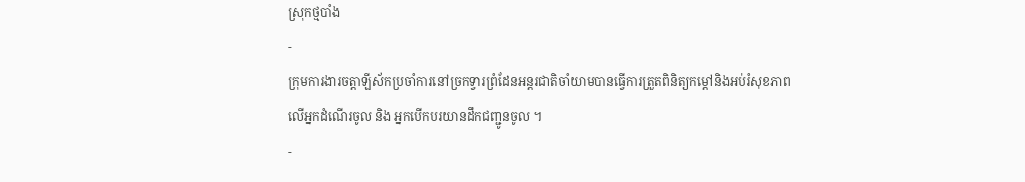ស្រុកថ្មបាំង
-
ក្រុមការងារចត្តាឡីស័កប្រចាំការនៅច្រកទ្វារព្រំដែនអន្ដរជាតិចាំយាមបានធ្វើការត្រួតពិនិត្យកម្ដៅនិងអប់រំសុខភាពលើអ្នកដំណើរចូល និង អ្នកបើកបរយានដឹកជញ្ជូនចូល ។
-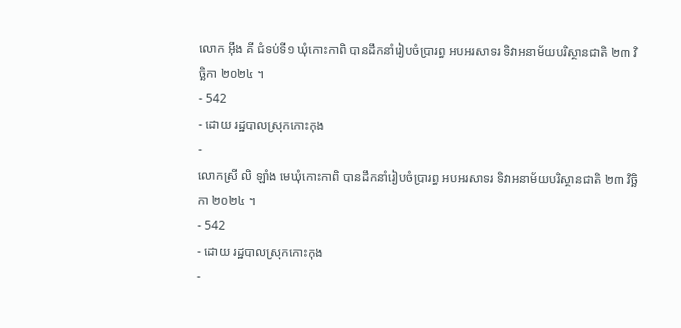លោក អុឹង គី ជំទប់ទី១ ឃុំកោះកាពិ បានដឹកនាំរៀបចំប្រារព្ធ អបអរសាទរ ទិវាអនាម័យបរិស្ថានជាតិ ២៣ វិច្ឆិកា ២០២៤ ។
- 542
- ដោយ រដ្ឋបាលស្រុកកោះកុង
-
លោកស្រី លិ ឡាំង មេឃុំកោះកាពិ បានដឹកនាំរៀបចំប្រារព្ធ អបអរសាទរ ទិវាអនាម័យបរិស្ថានជាតិ ២៣ វិច្ឆិកា ២០២៤ ។
- 542
- ដោយ រដ្ឋបាលស្រុកកោះកុង
-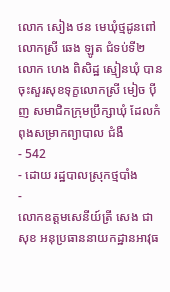លោក សៀង ថន មេឃុំថ្មដូនពៅ លោកស្រី ឆេង ឡូត ជំទប់ទី២ លោក ហេង ពិសិដ្ឋ ស្មៀនឃុំ បានចុះសួរសុខទុក្ខលោកស្រី មៀច ប៉ីញ សមាជិកក្រុមប្រឹក្សាឃុំ ដែលកំពុងសម្រាកព្យាបាល ជំងឺ
- 542
- ដោយ រដ្ឋបាលស្រុកថ្មបាំង
-
លោកឧត្តមសេនីយ៍ត្រី សេង ជាសុខ អនុប្រធាននាយកដ្ឋានអាវុធ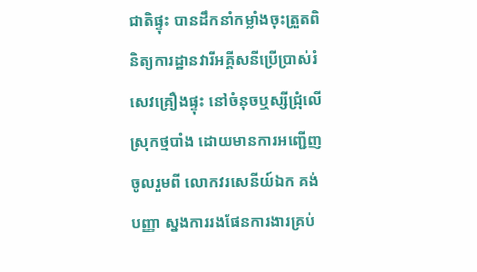ជាតិផ្ទុះ បានដឹកនាំកម្លាំងចុះត្រួតពិនិត្យការដ្ឋានវារីអគ្គីសនីប្រើប្រាស់រំសេវគ្រឿងផ្ទុះ នៅចំនុចឬស្សីជ្រុំលើ ស្រុកថ្មបាំង ដោយមានការអញ្ជេីញចូលរួមពី លោកវរសេនីយ៍ឯក គង់ បញ្ញា ស្នងការរងផែនការងារគ្រប់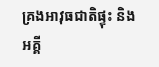គ្រងអាវុធជាតិផ្ទុះ និងអគ្គី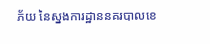ភ័យ នៃស្នងការដ្ឋាននគរបាលខេ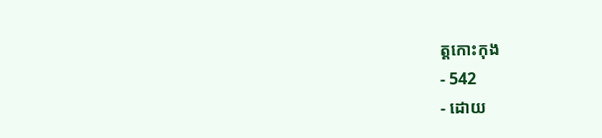ត្តកោះកុង
- 542
- ដោយ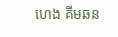ហេង គីមឆន